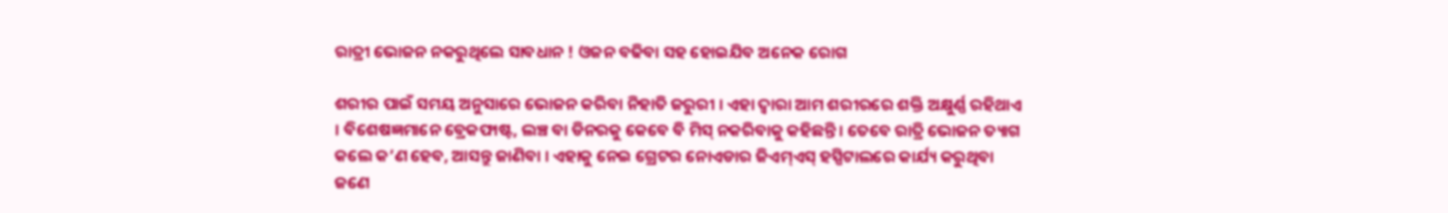ରାତ୍ରୀ ଭୋଜନ ନକରୁଥିଲେ ସାବଧାନ ! ଓଜନ ବଢିବା ସହ ହୋଇଯିବ ଅନେକ ରୋଗ

ଶରୀର ପାଇଁ ସମୟ ଅନୁସାରେ ଭୋଜନ କରିବା ନିହାତି ଜରୁରୀ । ଏହା ଦ୍ୱାରା ଆମ ଶରୀରରେ ଶକ୍ତି ଅକ୍ଷୁର୍ଣ୍ଣ ରହିଥାଏ । ବିଶେଷଜ୍ଞମାନେ ବ୍ରେକଫାଷ୍ଟ, ଲଞ୍ଚ ବା ଡିନରକୁ କେବେ ବି ମିସ୍ ନକରିବାକୁ କହିଛନ୍ତି । ତେବେ ରାତ୍ରି ଭୋଜନ ତ୍ୟାଗ କଲେ କ’ଣ ହେବ, ଆସନ୍ତୁ ଜାଣିବା । ଏହାକୁ ନେଇ ଗ୍ରେଟର ନୋଏଡାର ଜିଏମ୍ଏସ୍ ହସ୍ପିଟାଲରେ କାର୍ଯ୍ୟ କରୁଥିବା ଜଣେ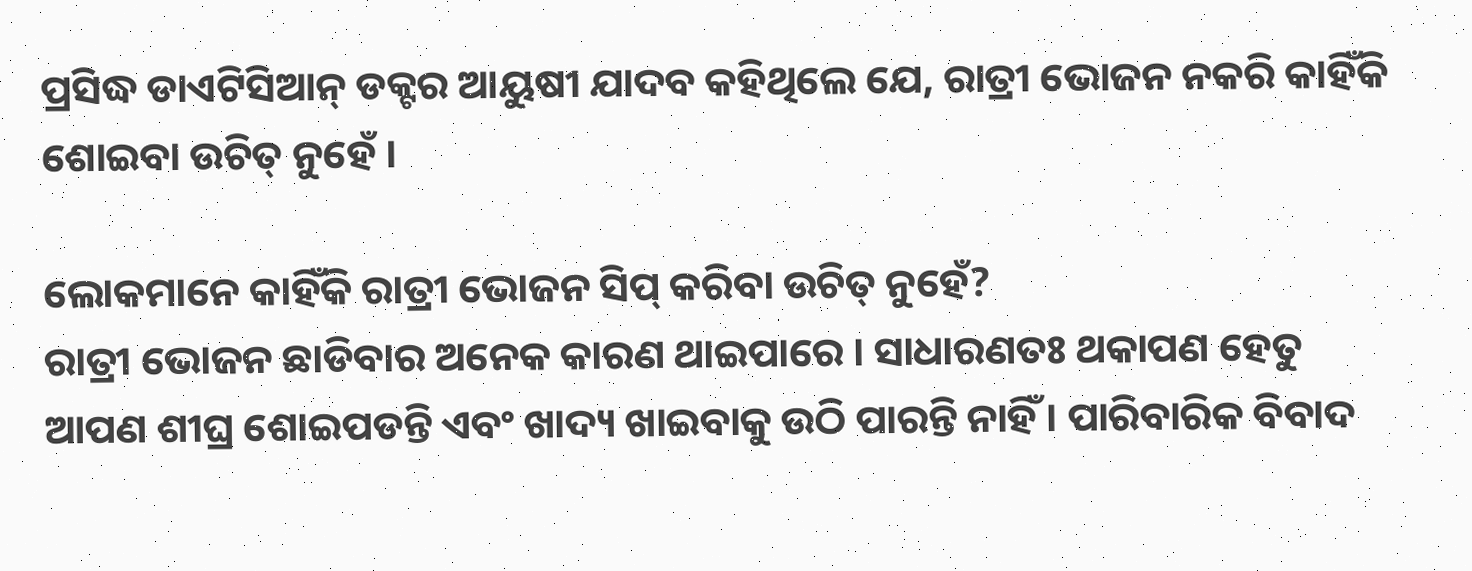ପ୍ରସିଦ୍ଧ ଡାଏଟିସିଆନ୍ ଡକ୍ଟର ଆୟୁଷୀ ଯାଦବ କହିଥିଲେ ଯେ, ରାତ୍ରୀ ଭୋଜନ ନକରି କାହିଁକି ଶୋଇବା ଉଚିତ୍ ନୁହେଁ ।

ଲୋକମାନେ କାହିଁକି ରାତ୍ରୀ ଭୋଜନ ସିପ୍ କରିବା ଉଚିତ୍ ନୁହେଁ?
ରାତ୍ରୀ ଭୋଜନ ଛାଡିବାର ଅନେକ କାରଣ ଥାଇପାରେ । ସାଧାରଣତଃ ଥକାପଣ ହେତୁ ଆପଣ ଶୀଘ୍ର ଶୋଇପଡନ୍ତି ଏବଂ ଖାଦ୍ୟ ଖାଇବାକୁ ଉଠି ପାରନ୍ତି ନାହିଁ । ପାରିବାରିକ ବିବାଦ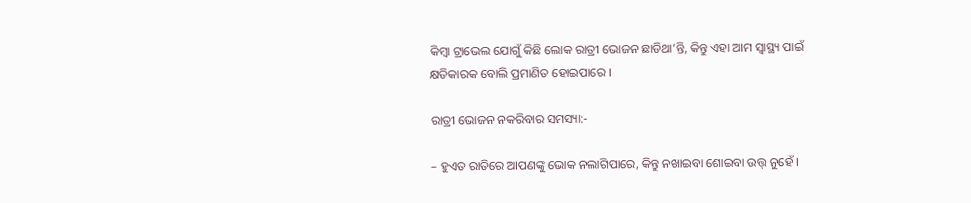କିମ୍ବା ଟ୍ରାଭେଲ ଯୋଗୁଁ କିଛି ଲୋକ ରାତ୍ରୀ ଭୋଜନ ଛାଡିଥା’ନ୍ତି, କିନ୍ତୁ ଏହା ଆମ ସ୍ୱାସ୍ଥ୍ୟ ପାଇଁ କ୍ଷତିକାରକ ବୋଲି ପ୍ରମାଣିତ ହୋଇପାରେ ।

ରାତ୍ରୀ ଭୋଜନ ନକରିବାର ସମସ୍ୟା:-

– ହୁଏତ ରାତିରେ ଆପଣଙ୍କୁ ଭୋକ ନଲାଗିପାରେ, କିନ୍ତୁ ନଖାଇବା ଶୋଇବା ଉତ୍ତ୍ ନୁହେଁ ।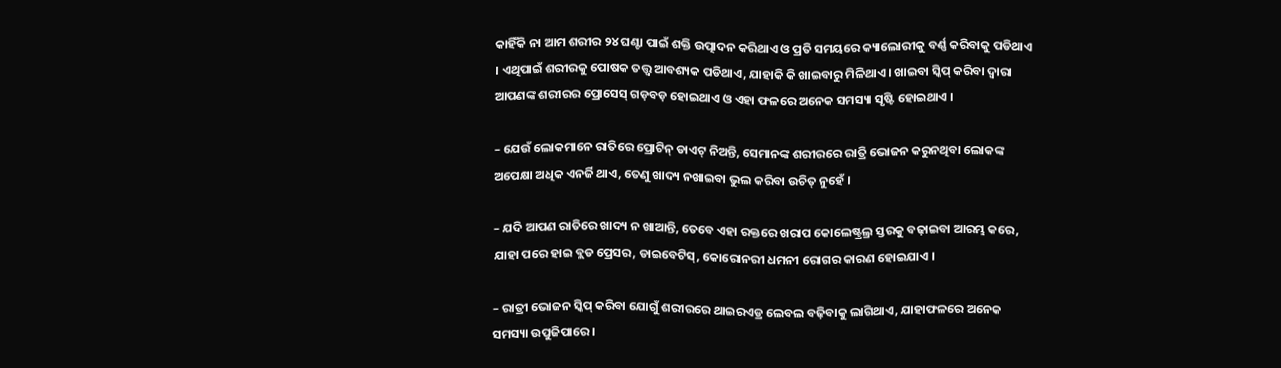କାହିଁକି ନା ଆମ ଶରୀର ୨୪ ଘଣ୍ଟା ପାଇଁ ଶକ୍ତି ଉତ୍ପାଦନ କରିଥାଏ ଓ ପ୍ରତି ସମୟରେ କ୍ୟାଲୋରୀକୁ ବର୍ଣ୍ଣ କରିବାକୁ ପଡିଥାଏ । ଏଥିପାଇଁ ଶରୀରକୁ ପୋଷକ ତତ୍ତ୍ୱ ଆବଶ୍ୟକ ପଡିଥାଏ, ଯାହାକି କି ଖାଇବାରୁ ମିଳିଥାଏ । ଖାଇବା ସ୍କିପ୍ କରିବା ଦ୍ୱାରା ଆପଣଙ୍କ ଶରୀରର ପ୍ରୋସେସ୍ ଗଡ଼ବଡ଼ ହୋଇଥାଏ ଓ ଏହା ଫଳରେ ଅନେକ ସମସ୍ୟା ସୃଷ୍ଟି ହୋଇଥାଏ ।

– ଯେଉଁ ଲୋକମାନେ ରାତିରେ ପ୍ରୋଟିନ୍ ଡାଏଟ୍ ନିଅନ୍ତି, ସେମାନଙ୍କ ଶରୀରରେ ରାତ୍ରି ଭୋଜନ କରୁନଥିବା ଲୋକଙ୍କ ଅପେକ୍ଷା ଅଧିକ ଏନର୍ଜି ଥାଏ, ତେଣୁ ଖାଦ୍ୟ ନଖାଇବା ଭୁଲ କରିବା ଉଚିତ୍ ନୁହେଁ ।

– ଯଦି ଆପଣ ରାତିରେ ଖାଦ୍ୟ ନ ଖାଆନ୍ତି, ତେବେ ଏହା ରକ୍ତରେ ଖରାପ କୋଲେଷ୍ଟ୍ରଲ୍ର ସ୍ତରକୁ ବଢ଼ାଇବା ଆରମ୍ଭ କରେ, ଯାହା ପରେ ହାଇ ବ୍ଲଡ ପ୍ରେସର, ଡାଇବେଟିସ୍, କୋରୋନରୀ ଧମନୀ ରୋଗର କାରଣ ହୋଇଯାଏ ।

– ରାତ୍ରୀ ଭୋଜନ ସ୍କିପ୍ କରିବା ଯୋଗୁଁ ଶରୀରରେ ଥାଇରଏଡ୍ର ଲେବଲ ବଢ଼ିବାକୁ ଲାଗିଥାଏ, ଯାହାଫଳରେ ଅନେକ ସମସ୍ୟା ଉପୁଜିପାରେ ।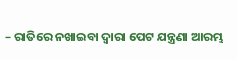– ରାତିରେ ନଖାଇବା ଦ୍ୱାରା ପେଟ ଯନ୍ତ୍ରଣା ଆରମ୍ଭ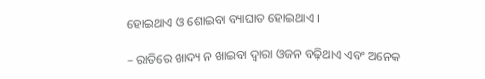ହୋଇଥାଏ ଓ ଶୋଇବା ବ୍ୟାଘାତ ହୋଇଥାଏ ।

– ରାତିରେ ଖାଦ୍ୟ ନ ଖାଇବା ଦ୍ୱାରା ଓଜନ ବଢ଼ିଥାଏ ଏବଂ ଅନେକ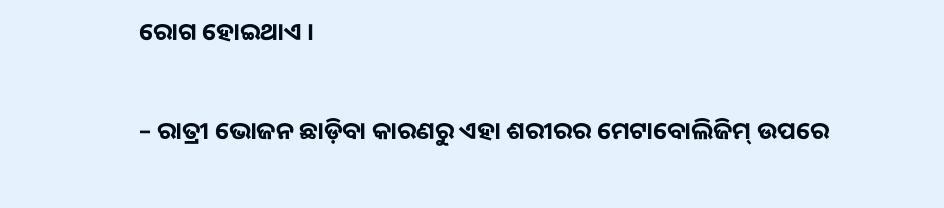ରୋଗ ହୋଇଥାଏ ।

– ରାତ୍ରୀ ଭୋଜନ ଛାଡ଼ିବା କାରଣରୁ ଏହା ଶରୀରର ମେଟାବୋଲିଜିମ୍ ଉପରେ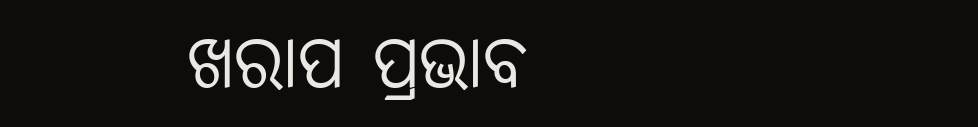ଖରାପ ପ୍ରଭାବ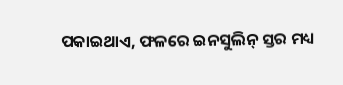ପକାଇଥାଏ, ଫଳରେ ଇନସୁଲିନ୍ ସ୍ତର ମଧ୍ୟ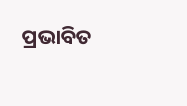ପ୍ରଭାବିତ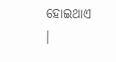ହୋଇଥାଏ ।